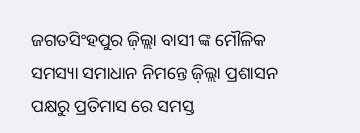ଜଗତସିଂହପୁର ଜ଼ିଲ୍ଲା ବାସୀ ଙ୍କ ମୌଳିକ ସମସ୍ୟା ସମାଧାନ ନିମନ୍ତେ ଜ଼ିଲ୍ଲା ପ୍ରଶାସନ ପକ୍ଷରୁ ପ୍ରତିମାସ ରେ ସମସ୍ତ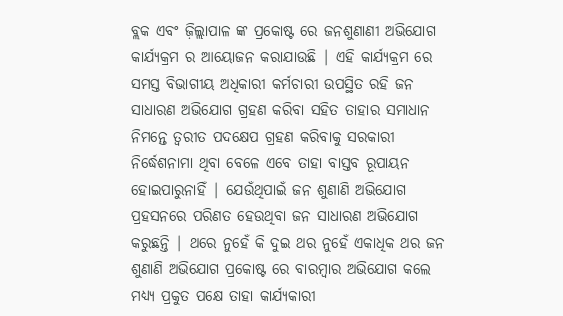ବ୍ଲକ ଏବଂ ଜ଼ିଲ୍ଲାପାଳ ଙ୍କ ପ୍ରକୋଷ୍ଟ ରେ ଜନଶୁଣାଣୀ ଅଭିଯୋଗ କାର୍ଯ୍ୟକ୍ରମ ର ଆୟୋଜନ କରାଯାଉଛି | ଏହି କାର୍ଯ୍ୟକ୍ରମ ରେ ସମସ୍ତ ବିଭାଗୀୟ ଅଧିକାରୀ କର୍ମଚାରୀ ଉପସ୍ଥିତ ରହି ଜନ ସାଧାରଣ ଅଭିଯୋଗ ଗ୍ରହଣ କରିବା ସହିତ ତାହାର ସମାଧାନ ନିମନ୍ତେ ତ୍ୱରୀତ ପଦକ୍ଷେପ ଗ୍ରହଣ କରିବାକୁ ସରକାରୀ ନିର୍ଦ୍ଧେଶନାମା ଥିବା ବେଳେ ଏବେ ତାହା ବାସ୍ତବ ରୂପାୟନ ହୋଇପାରୁନାହିଁ | ଯେଉଁଥିପାଇଁ ଜନ ଶୁଣାଣି ଅଭିଯୋଗ ପ୍ରହସନରେ ପରିଣତ ହେଉଥିବା ଜନ ସାଧାରଣ ଅଭିଯୋଗ କରୁଛନ୍ତି | ଥରେ ନୁହେଁ କି ଦୁଇ ଥର ନୁହେଁ ଏକାଧିକ ଥର ଜନ ଶୁଣାଣି ଅଭିଯୋଗ ପ୍ରକୋଷ୍ଟ ରେ ବାରମ୍ବାର ଅଭିଯୋଗ କଲେ ମଧ୍ୟ୍ୟ ପ୍ରକୁତ ପକ୍ଷେ ତାହା କାର୍ଯ୍ୟକାରୀ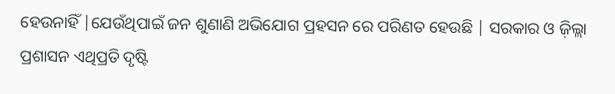ହେଉନାହିଁ |ଯେଉଁଥିପାଇଁ ଜନ ଶୁଣାଣି ଅଭିଯୋଗ ପ୍ରହସନ ରେ ପରିଣତ ହେଉଛି | ସରକାର ଓ ଜ଼ିଲ୍ଲା ପ୍ରଶାସନ ଏଥିପ୍ରତି ଦୃଷ୍ଟି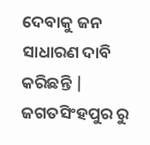ଦେବାକୁ ଜନ ସାଧାରଣ ଦାବି କରିଛନ୍ତି |
ଜଗତସିଂହପୁର ରୁ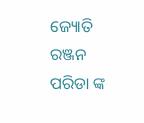ଜ୍ୟୋତି ରଞ୍ଜନ ପରିଡା ଙ୍କ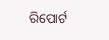ରିପୋର୍ଟ